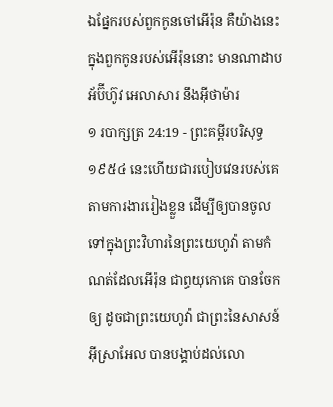ឯផ្នែករបស់ពួកកូនចៅអើរ៉ុន គឺយ៉ាងនេះ ក្នុងពួកកូនរបស់អើរ៉ុននោះ មានណាដាប អ័ប៊ីហ៊ូវ អេលាសារ នឹងអ៊ីថាម៉ារ
១ របាក្សត្រ 24:19 - ព្រះគម្ពីរបរិសុទ្ធ ១៩៥៤ នេះហើយជារបៀបវេនរបស់គេ តាមការងាររៀងខ្លួន ដើម្បីឲ្យបានចូលទៅក្នុងព្រះវិហារនៃព្រះយេហូវ៉ា តាមកំណត់ដែលអើរ៉ុន ជាព្ធយុកោគេ បានចែកឲ្យ ដូចជាព្រះយេហូវ៉ា ជាព្រះនៃសាសន៍អ៊ីស្រាអែល បានបង្គាប់ដល់លោ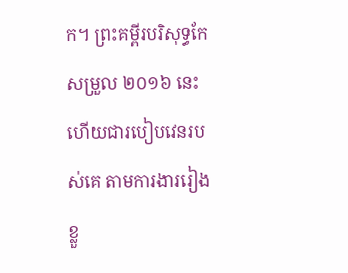ក។ ព្រះគម្ពីរបរិសុទ្ធកែសម្រួល ២០១៦ នេះហើយជារបៀបវេនរបស់គេ តាមការងាររៀងខ្លួ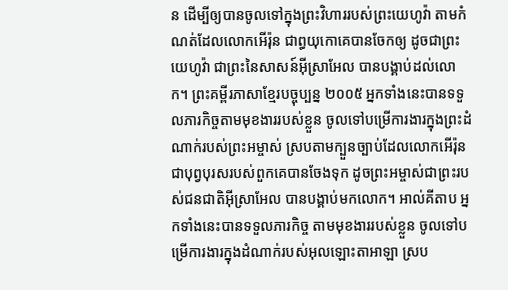ន ដើម្បីឲ្យបានចូលទៅក្នុងព្រះវិហាររបស់ព្រះយេហូវ៉ា តាមកំណត់ដែលលោកអើរ៉ុន ជាព្ធយុកោគេបានចែកឲ្យ ដូចជាព្រះយេហូវ៉ា ជាព្រះនៃសាសន៍អ៊ីស្រាអែល បានបង្គាប់ដល់លោក។ ព្រះគម្ពីរភាសាខ្មែរបច្ចុប្បន្ន ២០០៥ អ្នកទាំងនេះបានទទួលភារកិច្ចតាមមុខងាររបស់ខ្លួន ចូលទៅបម្រើការងារក្នុងព្រះដំណាក់របស់ព្រះអម្ចាស់ ស្របតាមក្បួនច្បាប់ដែលលោកអើរ៉ុន ជាបុព្វបុរសរបស់ពួកគេបានចែងទុក ដូចព្រះអម្ចាស់ជាព្រះរបស់ជនជាតិអ៊ីស្រាអែល បានបង្គាប់មកលោក។ អាល់គីតាប អ្នកទាំងនេះបានទទួលភារកិច្ច តាមមុខងាររបស់ខ្លួន ចូលទៅបម្រើការងារក្នុងដំណាក់របស់អុលឡោះតាអាឡា ស្រប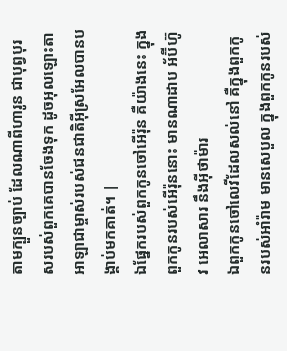តាមក្បួនច្បាប់ ដែលណាពីហារូន ជាបុព្វបុរសរបស់ពួកគេបានចែងទុក ដូចអុលឡោះតាអាឡាជាម្ចាស់របស់ជនជាតិអ៊ីស្រអែលបានបង្គាប់មកគាត់។ |
ឯផ្នែករបស់ពួកកូនចៅអើរ៉ុន គឺយ៉ាងនេះ ក្នុងពួកកូនរបស់អើរ៉ុននោះ មានណាដាប អ័ប៊ីហ៊ូវ អេលាសារ នឹងអ៊ីថាម៉ារ
ឯពួកកូនចៅលេវីដែលសល់នៅ គឺក្នុងពួកកូនរបស់អាំរ៉ាម មានសេបួល ក្នុងពួកកូនរបស់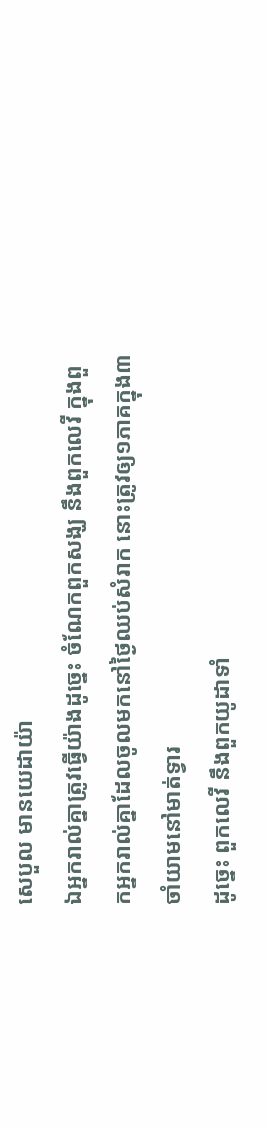សេបួល មានយេដាយ៉ា
ឯអ្នករាល់គ្នាត្រូវធ្វើយ៉ាងដូច្នេះ ចំណែកពួកសង្ឃ នឹងពួកលេវី ក្នុងពួកអ្នករាល់គ្នាដែលចូលមកនៅថ្ងៃឈប់សំរាក នោះត្រូវឲ្យ១ភាគក្នុង៣ចាំយាមនៅមាត់ទ្វារ
ដូច្នេះ ពួកលេវី នឹងពួកយូដាទាំ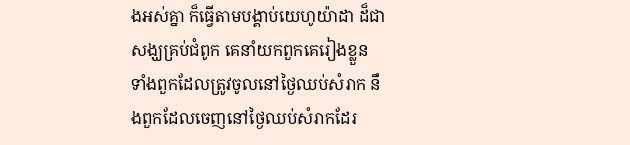ងអស់គ្នា ក៏ធ្វើតាមបង្គាប់យេហូយ៉ាដា ដ៏ជាសង្ឃគ្រប់ជំពូក គេនាំយកពួកគេរៀងខ្លួន ទាំងពួកដែលត្រូវចូលនៅថ្ងៃឈប់សំរាក នឹងពួកដែលចេញនៅថ្ងៃឈប់សំរាកដែរ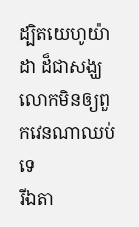ដ្បិតយេហូយ៉ាដា ដ៏ជាសង្ឃ លោកមិនឲ្យពួកវេនណាឈប់ទេ
រីឯតា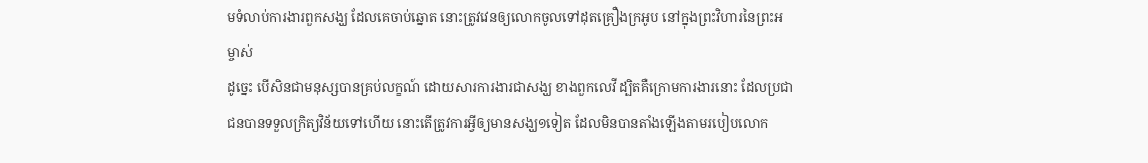មទំលាប់ការងារពួកសង្ឃ ដែលគេចាប់ឆ្នោត នោះត្រូវវេនឲ្យលោកចូលទៅដុតគ្រឿងក្រអូប នៅក្នុងព្រះវិហារនៃព្រះអម្ចាស់
ដូច្នេះ បើសិនជាមនុស្សបានគ្រប់លក្ខណ៍ ដោយសារការងារជាសង្ឃ ខាងពួកលេវី ដ្បិតគឺក្រោមការងារនោះ ដែលប្រជាជនបានទទួលក្រិត្យវិន័យទៅហើយ នោះតើត្រូវការអ្វីឲ្យមានសង្ឃ១ទៀត ដែលមិនបានតាំងឡើងតាមរបៀបលោក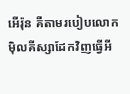អើរ៉ុន គឺតាមរបៀបលោកម៉ិលគីស្សាដែកវិញធ្វើអី